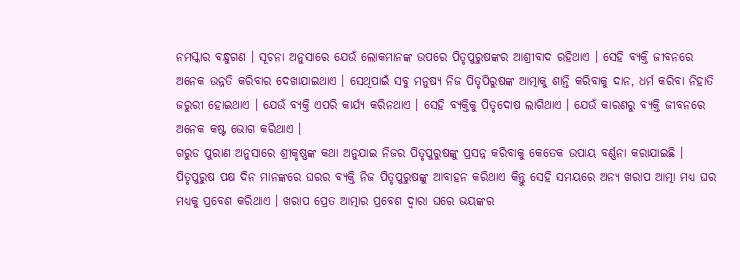ନମସ୍କାର ବନ୍ଧୁଗଣ । ସୂଚନା ଅନୁସାରେ ଯେଉଁ ଲୋକମାନଙ୍କ ଉପରେ ପିତୃପୁରୁଷଙ୍କର ଆଶ୍ରୀବାଦ ରହିଥାଏ । ସେହି ବ୍ୟକ୍ତି ଜୀବନରେ ଅନେକ ଉନ୍ନତି କରିବାର ଦେଖାଯାଇଥାଏ । ସେଥିପାଇଁ ସବୁ ମନୁଷ୍ୟ ନିଜ ପିତୃପିରୁଷଙ୍କ ଆତ୍ମାକୁ ଶାନ୍ତି କରିବାକୁ ଦାନ, ଧର୍ମ କରିବା ନିହାତି ଜରୁରୀ ହୋଇଥାଏ । ଯେଉଁ ବ୍ୟକ୍ତି ଏପରି କାର୍ଯ୍ୟ କରିନଥାଏ । ସେହି ବ୍ୟକ୍ତିକୁ ପିତୃଦୋଷ ଲାଗିଥାଏ । ଯେଉଁ କାରଣରୁ ବ୍ୟକ୍ତି ଜୀବନରେ ଅନେକ କଷ୍ଟ ଭୋଗ କରିଥାଏ ।
ଗରୁଡ ପୁରାଣ ଅନୁସାରେ ଶ୍ରୀକୃଷ୍ଣଙ୍କ କଥା ଅନୁଯାଇ ନିଜର ପିତୃପୁରୁଷଙ୍କୁ ପ୍ରସନ୍ନ କରିବାକୁ କେତେକ ଉପାୟ ବର୍ଣ୍ଣନା କରାଯାଇଛି । ପିତୃପୁରୁଷ ପକ୍ଷ ଦିନ ମାନଙ୍କରେ ଘରର ବ୍ୟକ୍ତି ନିଜ ପିତୃପୁରୁଷଙ୍କୁ ଆବାହନ କରିଥାଏ କିନ୍ତୁ ସେହି ସମୟରେ ଅନ୍ୟ ଖରାପ ଆତ୍ମା ମଧ୍ୟ ଘର ମଧ୍ୟକୁ ପ୍ରବେଶ କରିଥାଏ । ଖରାପ ପ୍ରେତ ଆତ୍ମାର ପ୍ରବେଶ ଦ୍ଵାରା ଘରେ ଭୟଙ୍କର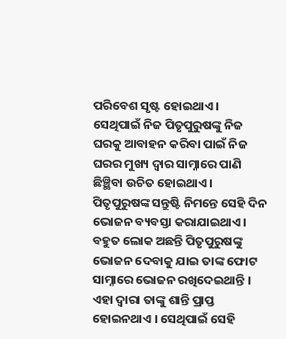ପରିବେଶ ସୃଷ୍ଟ ହୋଇଥାଏ ।
ସେଥିପାଇଁ ନିଜ ପିତୃପୁରୁଷଙ୍କୁ ନିଜ ଘରକୁ ଆବାହନ କରିବା ପାଇଁ ନିଜ ଘରର ମୁଖ୍ୟ ଦ୍ଵାର ସାମ୍ନାରେ ପାଣି ଛିଞ୍ଛିବା ଉଚିତ ହୋଇଥାଏ । ପିତୃପୁରୁଷଙ୍କ ସନ୍ତୁଷ୍ଟି ନିମନ୍ତେ ସେହି ଦିନ ଭୋଜନ ବ୍ୟବସ୍ତା କରାଯାଇଥାଏ । ବହୁତ ଲୋକ ଅଛନ୍ତି ପିତୃପୁରୁଷଙ୍କୁ ଭୋଜନ ଦେବାକୁ ଯାଇ ତାଙ୍କ ଫୋଟ ସାମ୍ନାରେ ଭୋଜନ ରଖିଦେଇଥାନ୍ତି ।
ଏହା ଦ୍ଵାରା ତାଙ୍କୁ ଶାନ୍ତି ପ୍ରାପ୍ତ ହୋଇନଥାଏ । ସେଥିପାଇଁ ସେହି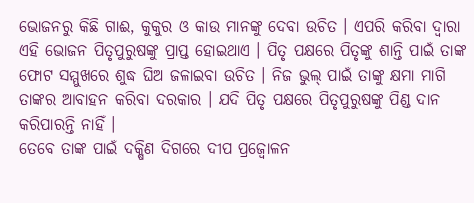ଭୋଜନରୁ କିଛି ଗାଈ, କୁକୁର ଓ କାଉ ମାନଙ୍କୁ ଦେବା ଉଚିତ । ଏପରି କରିବା ଦ୍ଵାରା ଏହି ଭୋଜନ ପିତୃପୁରୁଷଙ୍କୁ ପ୍ରାପ୍ତ ହୋଇଥାଏ । ପିତୃ ପକ୍ଷରେ ପିତୃଙ୍କୁ ଶାନ୍ତି ପାଇଁ ତାଙ୍କ ଫୋଟ ସମ୍ମୁଖରେ ଶୁଦ୍ଧ ଘିଅ ଜଳାଇବା ଉଚିତ । ନିଜ ଭୁଲ୍ ପାଇଁ ତାଙ୍କୁ କ୍ଷମା ମାଗି ତାଙ୍କର ଆବାହନ କରିବା ଦରକାର । ଯଦି ପିତୃ ପକ୍ଷରେ ପିତୃପୁରୁଷଙ୍କୁ ପିଣ୍ଡ ଦାନ କରିପାରନ୍ତି ନାହିଁ ।
ତେବେ ତାଙ୍କ ପାଇଁ ଦକ୍ଷିଣ ଦିଗରେ ଦୀପ ପ୍ରଜ୍ୱୋଳନ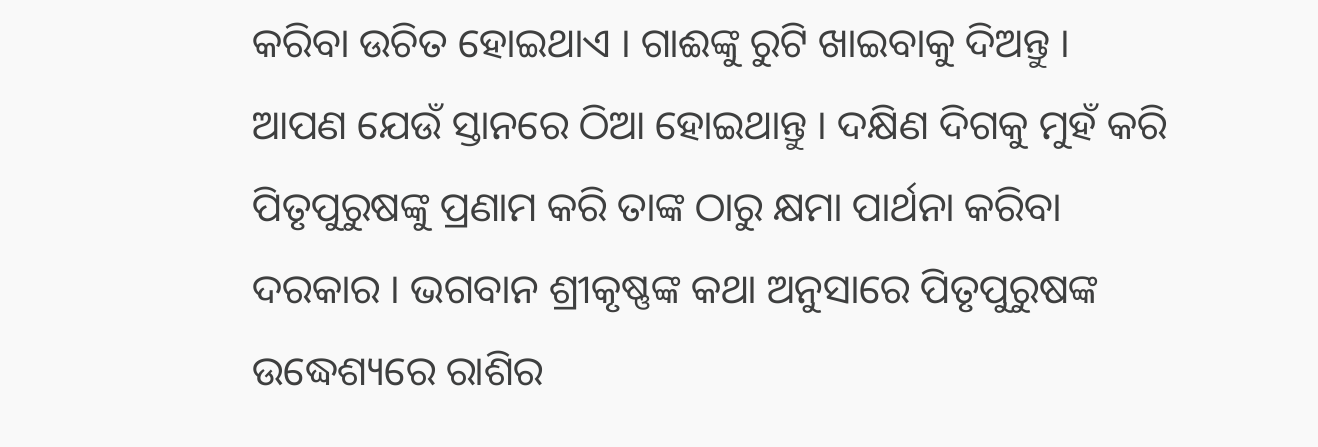କରିବା ଉଚିତ ହୋଇଥାଏ । ଗାଈଙ୍କୁ ରୁଟି ଖାଇବାକୁ ଦିଅନ୍ତୁ । ଆପଣ ଯେଉଁ ସ୍ତାନରେ ଠିଆ ହୋଇଥାନ୍ତୁ । ଦକ୍ଷିଣ ଦିଗକୁ ମୁହଁ କରି ପିତୃପୁରୁଷଙ୍କୁ ପ୍ରଣାମ କରି ତାଙ୍କ ଠାରୁ କ୍ଷମା ପାର୍ଥନା କରିବା ଦରକାର । ଭଗବାନ ଶ୍ରୀକୃଷ୍ଣଙ୍କ କଥା ଅନୁସାରେ ପିତୃପୁରୁଷଙ୍କ ଉଦ୍ଧେଶ୍ୟରେ ରାଶିର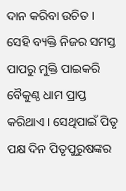ଦାନ କରିବା ଉଚିତ ।
ସେହି ବ୍ୟକ୍ତି ନିଜର ସମସ୍ତ ପାପରୁ ମୁକ୍ତି ପାଇକରି ବୈକୁଣ୍ଠ ଧାମ ପ୍ରାପ୍ତ କରିଥାଏ । ସେଥିପାଇଁ ପିତୃ ପକ୍ଷ ଦିନ ପିତୃପୁରୁଷଙ୍କର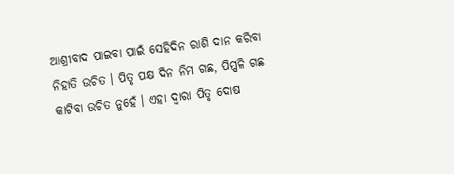ଆଶ୍ରୀବାଦ ପାଇବା ପାଇଁ ସେହିଦିନ ରାଶି ଦାନ କରିବା ନିହାତି ଉଚିତ । ପିତୃ ପକ୍ଷ ଦିନ ନିମ ଗଛ, ପିପ୍ପଳି ଗଛ କାଟିବା ଉଚିତ ନୁହେଁ । ଏହା ଦ୍ଵାରା ପିତୃ ଦୋଷ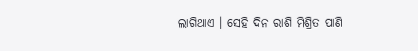ଲାଗିଥାଏ । ସେହି ଦିନ ରାଶି ମିଶ୍ରିତ ପାଣି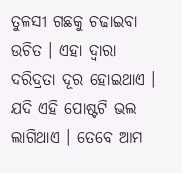ତୁଳସୀ ଗଛକୁ ଚଢାଇବା ଉଚିତ । ଏହା ଦ୍ଵାରା ଦରିଦ୍ରତା ଦୂର ହୋଇଥାଏ । ଯଦି ଏହି ପୋଷ୍ଟଟି ଭଲ ଲାଗିଥାଏ । ତେବେ ଆମ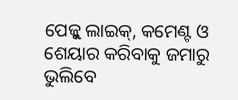ପେଜ୍କୁ ଲାଇକ୍, କମେଣ୍ଟ ଓ ଶେୟାର କରିବାକୁ ଜମାରୁ ଭୁଲିବେ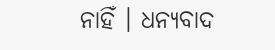ନାହିଁ । ଧନ୍ୟବାଦ